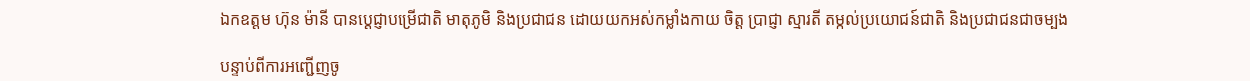ឯកឧត្តម ហ៊ុន ម៉ានី បានប្តេជ្ញាបម្រើជាតិ មាតុភូមិ និងប្រជាជន ដោយយកអស់កម្លាំងកាយ ចិត្ត ប្រាជ្ញា ស្មារតី តម្កល់ប្រយោជន៍ជាតិ និងប្រជាជនជាចម្បង

បន្ទាប់ពីការអញ្ជើញចូ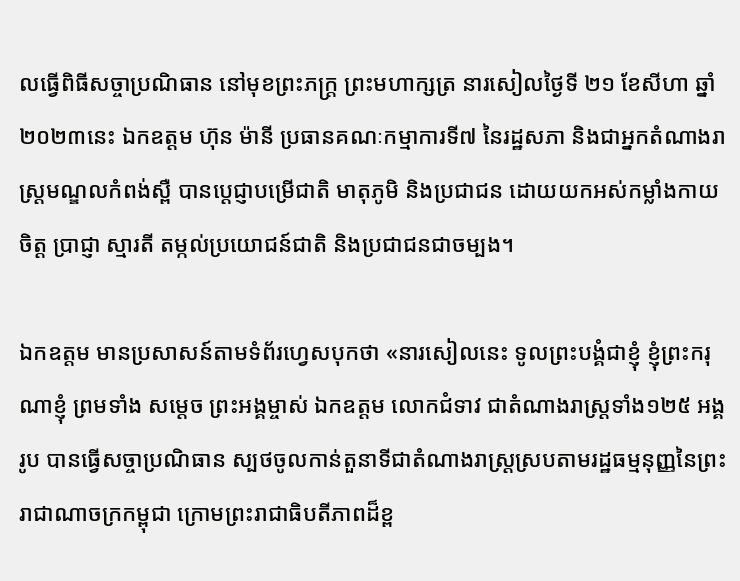លធ្វើពិធីសច្ចាប្រណិធាន នៅមុខព្រះភក្ត្រ ព្រះមហាក្សត្រ នារសៀលថ្ងៃទី ២១ ខែសីហា ឆ្នាំ២០២៣នេះ ឯកឧត្តម ហ៊ុន ម៉ានី ប្រធានគណៈកម្មាការទី៧ នៃរដ្ឋសភា និងជាអ្នកតំណាងរាស្រ្តមណ្ឌលកំពង់ស្ពឺ បានប្តេជ្ញាបម្រើជាតិ មាតុភូមិ និងប្រជាជន ដោយយកអស់កម្លាំងកាយ ចិត្ត ប្រាជ្ញា ស្មារតី តម្កល់ប្រយោជន៍ជាតិ និងប្រជាជនជាចម្បង។

ឯកឧត្តម មានប្រសាសន៍តាមទំព័រហ្វេសបុកថា «នារសៀលនេះ ទូលព្រះបង្គំជាខ្ញុំ ខ្ញុំព្រះករុណាខ្ញុំ ព្រមទាំង សម្តេច ព្រះអង្គម្ចាស់ ឯកឧត្តម លោកជំទាវ ជាតំណាងរាស្រ្តទាំង១២៥ អង្គ រូប បានធ្វើសច្ចាប្រណិធាន ស្បថចូលកាន់តួនាទីជាតំណាងរាស្រ្តស្របតាមរដ្ឋធម្មនុញ្ញនៃព្រះរាជាណាចក្រកម្ពុជា ក្រោមព្រះរាជាធិបតីភាពដ៏ខ្ព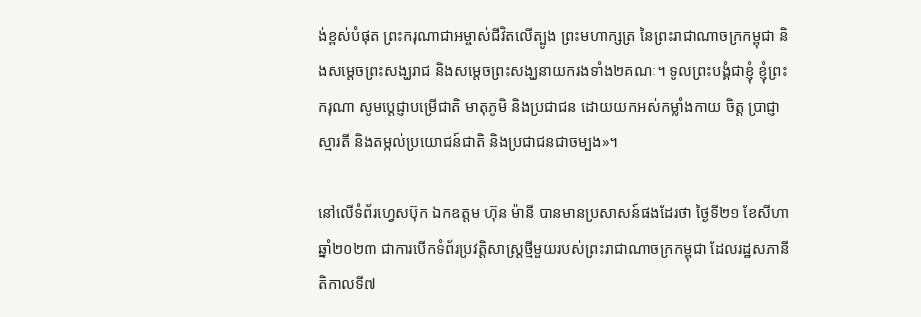ង់ខ្ពស់បំផុត ព្រះករុណាជាអម្ចាស់ជីវិតលើត្បូង ព្រះមហាក្សត្រ នៃព្រះរាជាណាចក្រកម្ពុជា និងសម្តេចព្រះសង្ឃរាជ និងសម្តេចព្រះសង្ឃនាយករងទាំង២គណៈ។ ទូលព្រះបង្គំជាខ្ញុំ ខ្ញុំព្រះករុណា សូមប្តេជ្ញាបម្រើជាតិ មាតុភូមិ និងប្រជាជន ដោយយកអស់កម្លាំងកាយ ចិត្ត ប្រាជ្ញា ស្មារតី និងតម្កល់ប្រយោជន៍ជាតិ និងប្រជាជនជាចម្បង»។

នៅលើទំព័រហ្វេសប៊ុក ឯកឧត្តម ហ៊ុន ម៉ានី បានមានប្រសាសន៍ផងដែរថា ថ្ងៃទី២១ ខែសីហា ឆ្នាំ២០២៣ ជាការបើកទំព័រប្រវត្តិសាស្រ្តថ្មីមួយរបស់ព្រះរាជាណាចក្រកម្ពុជា ដែលរដ្ឋសភានីតិកាលទី៧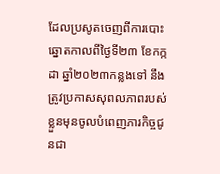ដែលប្រសូតចេញពីការបោះឆ្នោតកាលពីថ្ងៃទី២៣ ខែកក្កដា ឆ្នាំ២០២៣កន្លងទៅ នឹងត្រូវប្រកាសសុពលភាពរបស់ខ្លួនមុនចូលបំពេញភារកិច្ចជូនជា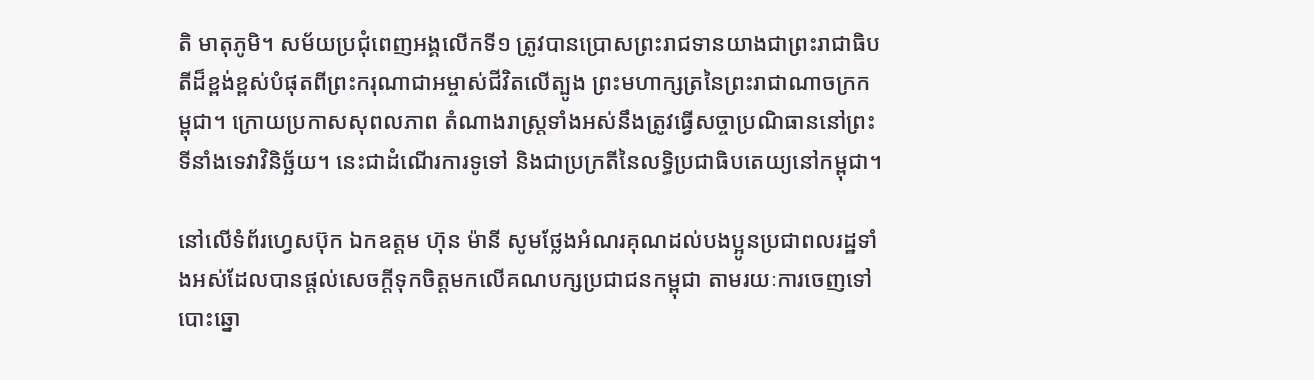តិ មាតុភូមិ។ សម័យប្រជុំពេញអង្គលើកទី១ ត្រូវបានប្រោសព្រះរាជទានយាងជាព្រះរាជាធិបតីដ៏ខ្ពង់ខ្ពស់បំផុតពីព្រះករុណាជាអម្ចាស់ជីវិតលើត្បូង ព្រះមហាក្សត្រនៃព្រះរាជាណាចក្រកម្ពុជា។ ក្រោយប្រកាសសុពលភាព តំណាងរាស្រ្តទាំងអស់នឹងត្រូវធ្វើសច្ចាប្រណិធាននៅព្រះទីនាំងទេវាវិនិច្ឆ័យ។ នេះជាដំណើរការទូទៅ និងជាប្រក្រតីនៃលទ្ធិប្រជាធិបតេយ្យនៅកម្ពុជា។

នៅលើទំព័រហ្វេសប៊ុក ឯកឧត្តម ហ៊ុន ម៉ានី សូមថ្លែងអំណរគុណដល់បងប្អូនប្រជាពលរដ្ឋទាំងអស់ដែលបានផ្តល់សេចក្តីទុកចិត្តមកលើគណបក្សប្រជាជនកម្ពុជា តាមរយៈការចេញទៅបោះឆ្នោ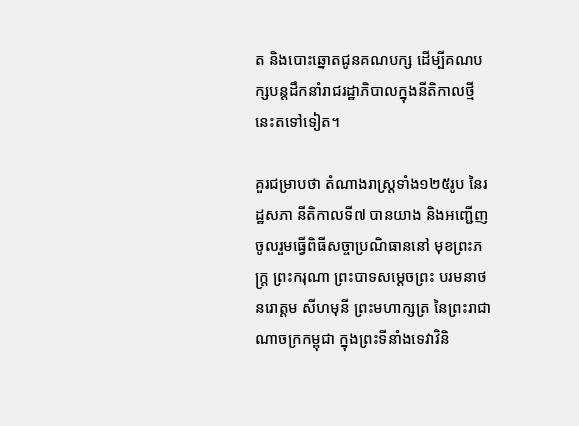ត និងបោះឆ្នោតជូនគណបក្ស ដើម្បីគណបក្សបន្តដឹកនាំរាជរដ្ឋាភិបាលក្នុងនីតិកាលថ្មីនេះតទៅទៀត។

គួរជម្រាបថា តំណាងរាស្ត្រទាំង១២៥រូប នៃរដ្ឋសភា នីតិកាលទី៧ បានយាង និងអញ្ជើញចូលរួមធ្វើពិធីសច្ចាប្រណិធាននៅ មុខព្រះភក្ត្រ ព្រះករុណា ព្រះបាទសម្តេចព្រះ បរមនាថ នរោត្តម សីហមុនី ព្រះមហាក្សត្រ នៃព្រះរាជាណាចក្រកម្ពុជា ក្នុងព្រះទីនាំងទេវាវិនិ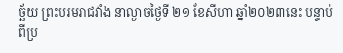ច្ឆ័យ ព្រះបរមរាជវាំង នាល្ងាចថ្ងៃទី ២១ ខែសីហា ឆ្នាំ២០២៣នេះ បន្ទាប់ពីប្រ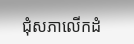ជុំសភាលើកដំ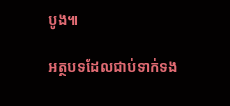បូង៕

អត្ថបទដែលជាប់ទាក់ទង